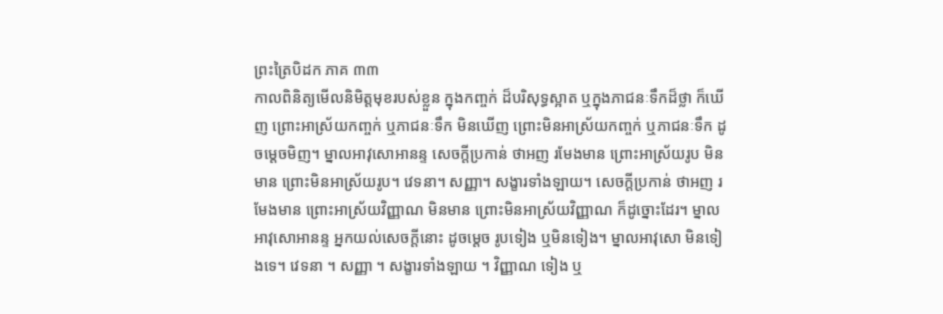ព្រះត្រៃបិដក ភាគ ៣៣
កាលពិនិត្យមើលនិមិត្តមុខរបស់ខ្លួន ក្នុងកញ្ចក់ ដ៏បរិសុទ្ធស្អាត ឬក្នុងភាជនៈទឹកដ៏ថ្លា ក៏ឃើញ ព្រោះអាស្រ័យកញ្ចក់ ឬភាជនៈទឹក មិនឃើញ ព្រោះមិនអាស្រ័យកញ្ចក់ ឬភាជនៈទឹក ដូចម្តេចមិញ។ ម្នាលអាវុសោអានន្ទ សេចក្តីប្រកាន់ ថាអញ រមែងមាន ព្រោះអាស្រ័យរូប មិនមាន ព្រោះមិនអាស្រ័យរូប។ វេទនា។ សញ្ញា។ សង្ខារទាំងឡាយ។ សេចក្តីប្រកាន់ ថាអញ រមែងមាន ព្រោះអាស្រ័យវិញ្ញាណ មិនមាន ព្រោះមិនអាស្រ័យវិញ្ញាណ ក៏ដូច្នោះដែរ។ ម្នាលអាវុសោអានន្ទ អ្នកយល់សេចក្តីនោះ ដូចម្តេច រូបទៀង ឬមិនទៀង។ ម្នាលអាវុសោ មិនទៀងទេ។ វេទនា ។ សញ្ញា ។ សង្ខារទាំងឡាយ ។ វិញ្ញាណ ទៀង ឬ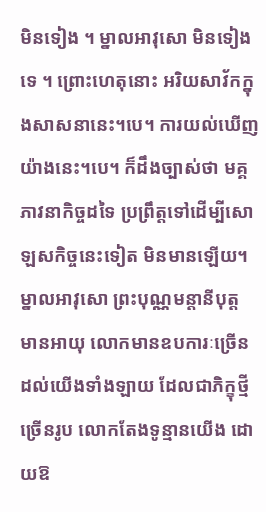មិនទៀង ។ ម្នាលអាវុសោ មិនទៀងទេ ។ ព្រោះហេតុនោះ អរិយសាវ័កក្នុងសាសនានេះ។បេ។ ការយល់ឃើញយ៉ាងនេះ។បេ។ ក៏ដឹងច្បាស់ថា មគ្គភាវនាកិច្ចដទៃ ប្រព្រឹត្តទៅដើម្បីសោឡសកិច្ចនេះទៀត មិនមានឡើយ។ ម្នាលអាវុសោ ព្រះបុណ្ណមន្តានីបុត្ត មានអាយុ លោកមានឧបការៈច្រើន ដល់យើងទាំងឡាយ ដែលជាភិក្ខុថ្មីច្រើនរូប លោកតែងទូន្មានយើង ដោយឱ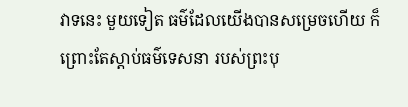វាទនេះ មួយទៀត ធម៌ដែលយើងបានសម្រេចហើយ ក៏ព្រោះតែស្តាប់ធម៌ទេសនា របស់ព្រះបុ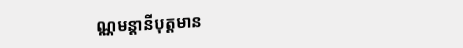ណ្ណមន្តានីបុត្តមាន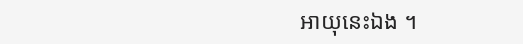អាយុនេះឯង ។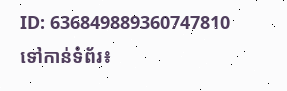ID: 636849889360747810
ទៅកាន់ទំព័រ៖